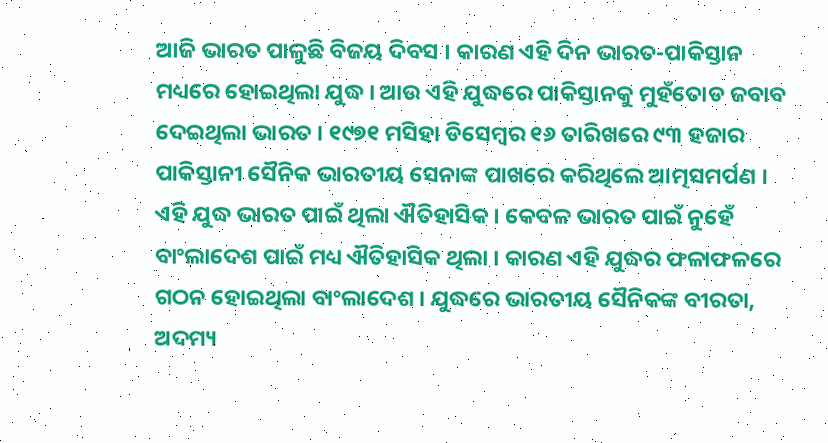ଆଜି ଭାରତ ପାଳୁଛି ବିଜୟ ଦିବସ । କାରଣ ଏହି ଦିନ ଭାରତ-ପାକିସ୍ତାନ ମଧ୍ୟରେ ହୋଇଥିଲା ଯୁଦ୍ଧ । ଆଉ ଏହି ଯୁଦ୍ଧରେ ପାକିସ୍ତାନକୁ ମୁହଁତୋଡ ଜବାବ ଦେଇଥିଲା ଭାରତ । ୧୯୭୧ ମସିହା ଡିସେମ୍ବର ୧୬ ତାରିଖରେ ୯୩ ହଜାର ପାକିସ୍ତାନୀ ସୈନିକ ଭାରତୀୟ ସେନାଙ୍କ ପାଖରେ କରିଥିଲେ ଆତ୍ମସମର୍ପଣ । ଏହି ଯୁଦ୍ଧ ଭାରତ ପାଇଁ ଥିଲା ଐତିହାସିକ । କେବଳ ଭାରତ ପାଇଁ ନୁହେଁ ବାଂଲାଦେଶ ପାଇଁ ମଧ୍ୟ ଐତିହାସିକ ଥିଲା । କାରଣ ଏହି ଯୁଦ୍ଧର ଫଳାଫଳରେ ଗଠନ ହୋଇଥିଲା ବାଂଲାଦେଶ । ଯୁଦ୍ଧରେ ଭାରତୀୟ ସୈନିକଙ୍କ ବୀରତା, ଅଦମ୍ୟ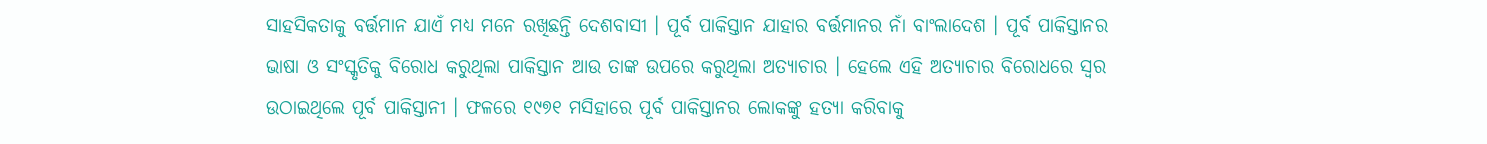ସାହସିକତାକୁ ବର୍ତ୍ତମାନ ଯାଏଁ ମଧ୍ୟ ମନେ ରଖିଛନ୍ତି ଦେଶବାସୀ । ପୂର୍ବ ପାକିସ୍ତାନ ଯାହାର ବର୍ତ୍ତମାନର ନାଁ ବାଂଲାଦେଶ । ପୂର୍ବ ପାକିସ୍ତାନର ଭାଷା ଓ ସଂସ୍କୃତିକୁ ବିରୋଧ କରୁଥିଲା ପାକିସ୍ତାନ ଆଉ ତାଙ୍କ ଉପରେ କରୁଥିଲା ଅତ୍ୟାଚାର । ହେଲେ ଏହି ଅତ୍ୟାଚାର ବିରୋଧରେ ସ୍ୱର ଉଠାଇଥିଲେ ପୂର୍ବ ପାକିସ୍ତାନୀ । ଫଳରେ ୧୯୭୧ ମସିହାରେ ପୂର୍ବ ପାକିସ୍ତାନର ଲୋକଙ୍କୁ ହତ୍ୟା କରିବାକୁ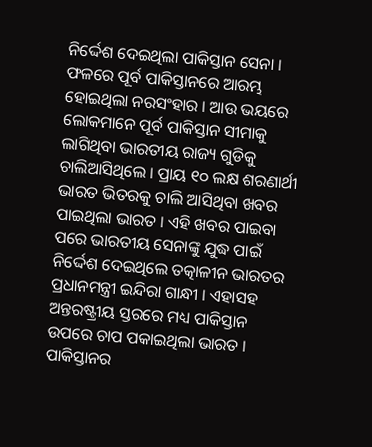ନିର୍ଦ୍ଦେଶ ଦେଇଥିଲା ପାକିସ୍ତାନ ସେନା । ଫଳରେ ପୂର୍ବ ପାକିସ୍ତାନରେ ଆରମ୍ଭ ହୋଇଥିଲା ନରସଂହାର । ଆଉ ଭୟରେ ଲୋକମାନେ ପୂର୍ବ ପାକିସ୍ତାନ ସୀମାକୁ ଲାଗିଥିବା ଭାରତୀୟ ରାଜ୍ୟ ଗୁଡିକୁ ଚାଲିଆସିଥିଲେ । ପ୍ରାୟ ୧୦ ଲକ୍ଷ ଶରଣାର୍ଥୀ ଭାରତ ଭିତରକୁ ଚାଲି ଆସିଥିବା ଖବର ପାଇଥିଲା ଭାରତ । ଏହି ଖବର ପାଇବା ପରେ ଭାରତୀୟ ସେନାଙ୍କୁ ଯୁଦ୍ଧ ପାଇଁ ନିର୍ଦ୍ଦେଶ ଦେଇଥିଲେ ତତ୍କାଳୀନ ଭାରତର ପ୍ରଧାନମନ୍ତ୍ରୀ ଇନ୍ଦିରା ଗାନ୍ଧୀ । ଏହାସହ ଅନ୍ତରଷ୍ଟ୍ରୀୟ ସ୍ତରରେ ମଧ୍ୟ ପାକିସ୍ତାନ ଉପରେ ଚାପ ପକାଇଥିଲା ଭାରତ ।
ପାକିସ୍ତାନର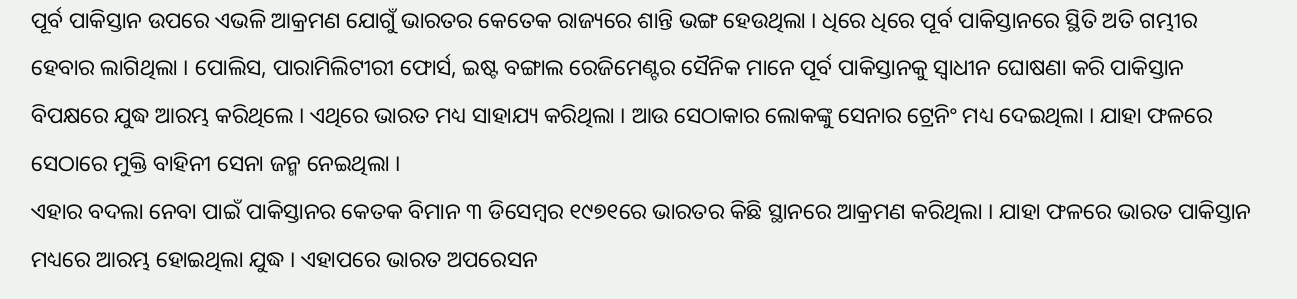ପୂର୍ବ ପାକିସ୍ତାନ ଉପରେ ଏଭଳି ଆକ୍ରମଣ ଯୋଗୁଁ ଭାରତର କେତେକ ରାଜ୍ୟରେ ଶାନ୍ତି ଭଙ୍ଗ ହେଉଥିଲା । ଧିରେ ଧିରେ ପୂର୍ବ ପାକିସ୍ତାନରେ ସ୍ଥିତି ଅତି ଗମ୍ଭୀର ହେବାର ଲାଗିଥିଲା । ପୋଲିସ, ପାରାମିଲିଟୀରୀ ଫୋର୍ସ, ଇଷ୍ଟ ବଙ୍ଗାଲ ରେଜିମେଣ୍ଟର ସୈନିକ ମାନେ ପୂର୍ବ ପାକିସ୍ତାନକୁ ସ୍ୱାଧୀନ ଘୋଷଣା କରି ପାକିସ୍ତାନ ବିପକ୍ଷରେ ଯୁଦ୍ଧ ଆରମ୍ଭ କରିଥିଲେ । ଏଥିରେ ଭାରତ ମଧ୍ୟ ସାହାଯ୍ୟ କରିଥିଲା । ଆଉ ସେଠାକାର ଲୋକଙ୍କୁ ସେନାର ଟ୍ରେନିଂ ମଧ୍ୟ ଦେଇଥିଲା । ଯାହା ଫଳରେ ସେଠାରେ ମୁକ୍ତି ବାହିନୀ ସେନା ଜନ୍ମ ନେଇଥିଲା ।
ଏହାର ବଦଲା ନେବା ପାଇଁ ପାକିସ୍ତାନର କେତକ ବିମାନ ୩ ଡିସେମ୍ବର ୧୯୭୧ରେ ଭାରତର କିଛି ସ୍ଥାନରେ ଆକ୍ରମଣ କରିଥିଲା । ଯାହା ଫଳରେ ଭାରତ ପାକିସ୍ତାନ ମଧ୍ୟରେ ଆରମ୍ଭ ହୋଇଥିଲା ଯୁଦ୍ଧ । ଏହାପରେ ଭାରତ ଅପରେସନ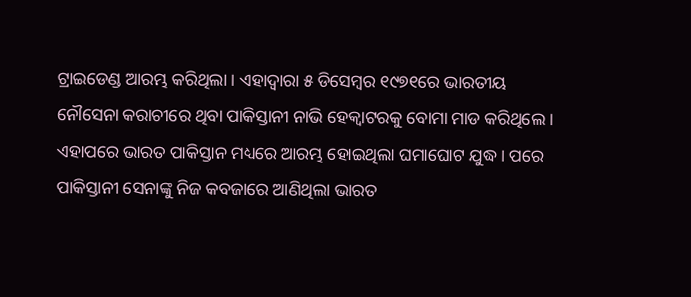ଟ୍ରାଇଡେଣ୍ଡ ଆରମ୍ଭ କରିଥିଲା । ଏହାଦ୍ୱାରା ୫ ଡିସେମ୍ବର ୧୯୭୧ରେ ଭାରତୀୟ ନୌସେନା କରାଚୀରେ ଥିବା ପାକିସ୍ତାନୀ ନାଭି ହେକ୍ୱାଟରକୁ ବୋମା ମାଡ କରିଥିଲେ । ଏହାପରେ ଭାରତ ପାକିସ୍ତାନ ମଧ୍ୟରେ ଆରମ୍ଭ ହୋଇଥିଲା ଘମାଘୋଟ ଯୁଦ୍ଧ । ପରେ ପାକିସ୍ତାନୀ ସେନାଙ୍କୁ ନିଜ କବଜାରେ ଆଣିଥିଲା ଭାରତ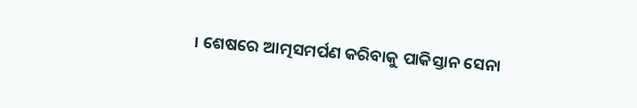। ଶେଷରେ ଆତ୍ମସମର୍ପଣ କରିବାକୁ ପାକିସ୍ତାନ ସେନା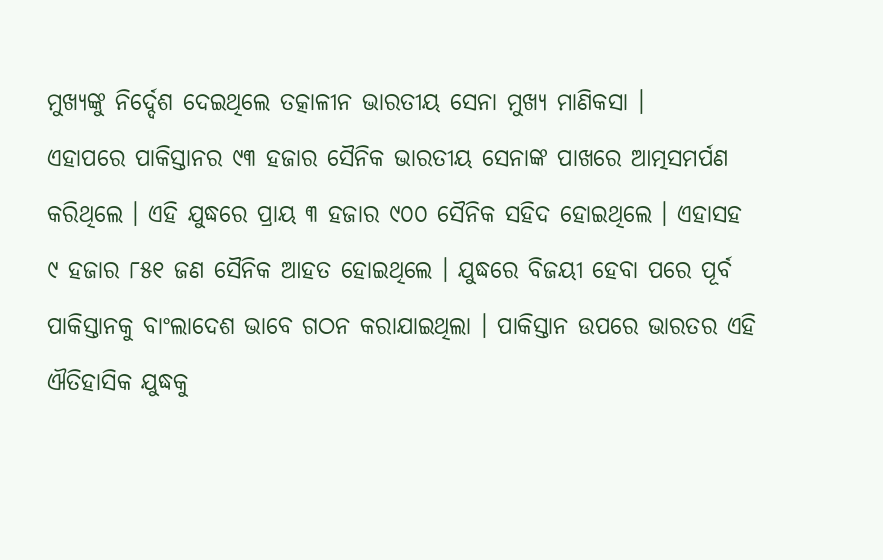ମୁଖ୍ୟଙ୍କୁ ନିର୍ଦ୍ଦେଶ ଦେଇଥିଲେ ତତ୍କାଳୀନ ଭାରତୀୟ ସେନା ମୁଖ୍ୟ ମାଣିକସା ।
ଏହାପରେ ପାକିସ୍ତାନର ୯୩ ହଜାର ସୈନିକ ଭାରତୀୟ ସେନାଙ୍କ ପାଖରେ ଆତ୍ମସମର୍ପଣ କରିଥିଲେ । ଏହି ଯୁଦ୍ଧରେ ପ୍ରାୟ ୩ ହଜାର ୯୦୦ ସୈନିକ ସହିଦ ହୋଇଥିଲେ । ଏହାସହ ୯ ହଜାର ୮୫୧ ଜଣ ସୈନିକ ଆହତ ହୋଇଥିଲେ । ଯୁଦ୍ଧରେ ବିଜୟୀ ହେବା ପରେ ପୂର୍ବ ପାକିସ୍ତାନକୁ ବାଂଲାଦେଶ ଭାବେ ଗଠନ କରାଯାଇଥିଲା । ପାକିସ୍ତାନ ଉପରେ ଭାରତର ଏହି ଐତିହାସିକ ଯୁଦ୍ଧକୁ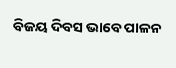ବିଜୟ ଦିବସ ଭାବେ ପାଳନ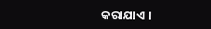କରାଯାଏ ।